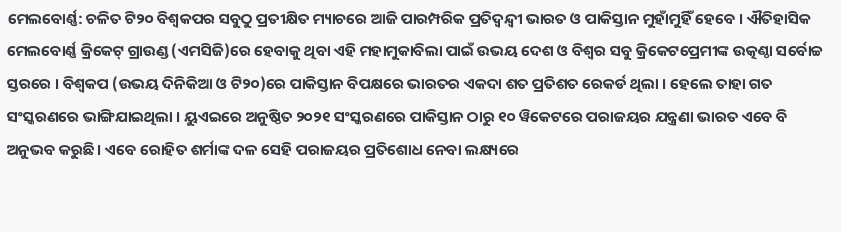ମେଲବୋର୍ଣ୍ଣ: ଚଳିତ ଟି୨୦ ବିଶ୍ୱକପର ସବୁଠୁ ପ୍ରତୀକ୍ଷିତ ମ୍ୟାଚରେ ଆଜି ପାରମ୍ପରିକ ପ୍ରତିଦ୍ୱନ୍ଦ୍ୱୀ ଭାରତ ଓ ପାକିସ୍ତାନ ମୁହାଁମୁହିଁ ହେବେ । ଐତିହାସିକ ମେଲବୋର୍ଣ୍ଣ କ୍ରିକେଟ୍ ଗ୍ରାଉଣ୍ଡ (ଏମସିଜି)ରେ ହେବାକୁ ଥିବା ଏହି ମହାମୁକାବିଲା ପାଇଁ ଉଭୟ ଦେଶ ଓ ବିଶ୍ୱର ସବୁ କ୍ରିକେଟପ୍ରେମୀଙ୍କ ଉତ୍କଣ୍ଠା ସର୍ବୋଚ୍ଚ ସ୍ତରରେ । ବିଶ୍ୱକପ (ଉଭୟ ଦିନିକିଆ ଓ ଟି୨୦)ରେ ପାକିସ୍ତାନ ବିପକ୍ଷରେ ଭାରତର ଏକଦା ଶତ ପ୍ରତିଶତ ରେକର୍ଡ ଥିଲା । ହେଲେ ତାହା ଗତ ସଂସ୍କରଣରେ ଭାଙ୍ଗିଯାଇଥିଲା । ୟୁଏଇରେ ଅନୁଷ୍ଠିତ ୨୦୨୧ ସଂସ୍କରଣରେ ପାକିସ୍ତାନ ଠାରୁ ୧୦ ୱିକେଟରେ ପରାଜୟର ଯନ୍ତ୍ରଣା ଭାରତ ଏବେ ବି ଅନୁଭବ କରୁଛି । ଏବେ ରୋହିତ ଶର୍ମାଙ୍କ ଦଳ ସେହି ପରାଜୟର ପ୍ରତିଶୋଧ ନେବା ଲକ୍ଷ୍ୟରେ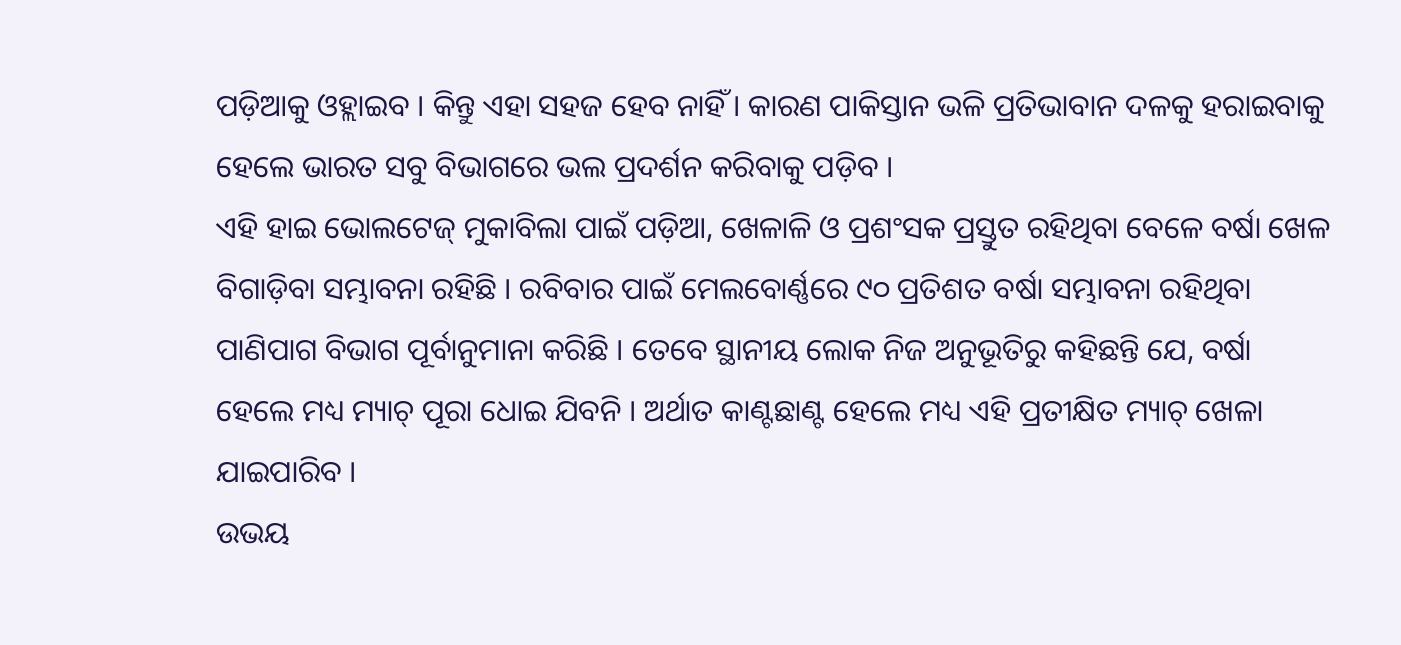ପଡ଼ିଆକୁ ଓହ୍ଲାଇବ । କିନ୍ତୁ ଏହା ସହଜ ହେବ ନାହିଁ । କାରଣ ପାକିସ୍ତାନ ଭଳି ପ୍ରତିଭାବାନ ଦଳକୁ ହରାଇବାକୁ ହେଲେ ଭାରତ ସବୁ ବିଭାଗରେ ଭଲ ପ୍ରଦର୍ଶନ କରିବାକୁ ପଡ଼ିବ ।
ଏହି ହାଇ ଭୋଲଟେଜ୍ ମୁକାବିଲା ପାଇଁ ପଡ଼ିଆ, ଖେଳାଳି ଓ ପ୍ରଶଂସକ ପ୍ରସ୍ତୁତ ରହିଥିବା ବେଳେ ବର୍ଷା ଖେଳ ବିଗାଡ଼ିବା ସମ୍ଭାବନା ରହିଛି । ରବିବାର ପାଇଁ ମେଲବୋର୍ଣ୍ଣରେ ୯୦ ପ୍ରତିଶତ ବର୍ଷା ସମ୍ଭାବନା ରହିଥିବା ପାଣିପାଗ ବିଭାଗ ପୂର୍ବାନୁମାନା କରିଛି । ତେବେ ସ୍ଥାନୀୟ ଲୋକ ନିଜ ଅନୁଭୂତିରୁ କହିଛନ୍ତି ଯେ, ବର୍ଷା ହେଲେ ମଧ୍ୟ ମ୍ୟାଚ୍ ପୂରା ଧୋଇ ଯିବନି । ଅର୍ଥାତ କାଣ୍ଟଛାଣ୍ଟ ହେଲେ ମଧ୍ୟ ଏହି ପ୍ରତୀକ୍ଷିତ ମ୍ୟାଚ୍ ଖେଳା ଯାଇପାରିବ ।
ଉଭୟ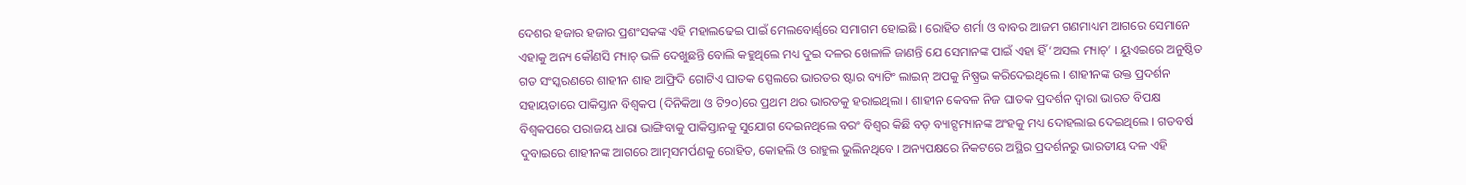ଦେଶର ହଜାର ହଜାର ପ୍ରଶଂସକଙ୍କ ଏହି ମହାଲଢେଇ ପାଇଁ ମେଲବୋର୍ଣ୍ଣରେ ସମାଗମ ହୋଇଛି । ରୋହିତ ଶର୍ମା ଓ ବାବର ଆଜମ ଗଣମାଧ୍ୟମ ଆଗରେ ସେମାନେ ଏହାକୁ ଅନ୍ୟ କୌଣସି ମ୍ୟାଚ୍ ଭଳି ଦେଖୁଛନ୍ତି ବୋଲି କହୁଥିଲେ ମଧ୍ୟ ଦୁଇ ଦଳର ଖେଳାଳି ଜାଣନ୍ତି ଯେ ସେମାନଙ୍କ ପାଇଁ ଏହା ହିଁ ‘ଅସଲ ମ୍ୟାଚ୍’ । ୟୁଏଇରେ ଅନୁଷ୍ଠିତ ଗତ ସଂସ୍କରଣରେ ଶାହୀନ ଶାହ ଆଫ୍ରିଦି ଗୋଟିଏ ଘାତକ ସ୍ପେଲରେ ଭାରତର ଷ୍ଟାର ବ୍ୟାଟିଂ ଲାଇନ୍ ଅପକୁ ନିଷ୍ପ୍ରଭ କରିଦେଇଥିଲେ । ଶାହୀନଙ୍କ ଉକ୍ତ ପ୍ରଦର୍ଶନ ସହାୟତାରେ ପାକିସ୍ତାନ ବିଶ୍ୱକପ (ଦିନିକିଆ ଓ ଟି୨୦)ରେ ପ୍ରଥମ ଥର ଭାରତକୁ ହରାଇଥିଲା । ଶାହୀନ କେବଳ ନିଜ ଘାତକ ପ୍ରଦର୍ଶନ ଦ୍ୱାରା ଭାରତ ବିପକ୍ଷ ବିଶ୍ୱକପରେ ପରାଜୟ ଧାରା ଭାଙ୍ଗିବାକୁ ପାକିସ୍ତାନକୁ ସୁଯୋଗ ଦେଇନଥିଲେ ବରଂ ବିଶ୍ୱର କିଛି ବଡ଼ ବ୍ୟାଟ୍ସମ୍ୟାନଙ୍କ ଅଂହକୁ ମଧ୍ୟ ଦୋହଲାଇ ଦେଇଥିଲେ । ଗତବର୍ଷ ଦୁବାଇରେ ଶାହୀନଙ୍କ ଆଗରେ ଆତ୍ମସମର୍ପଣକୁ ରୋହିତ, କୋହଲି ଓ ରାହୁଲ ଭୁଲିନଥିବେ । ଅନ୍ୟପକ୍ଷରେ ନିକଟରେ ଅସ୍ଥିର ପ୍ରଦର୍ଶନରୁ ଭାରତୀୟ ଦଳ ଏହି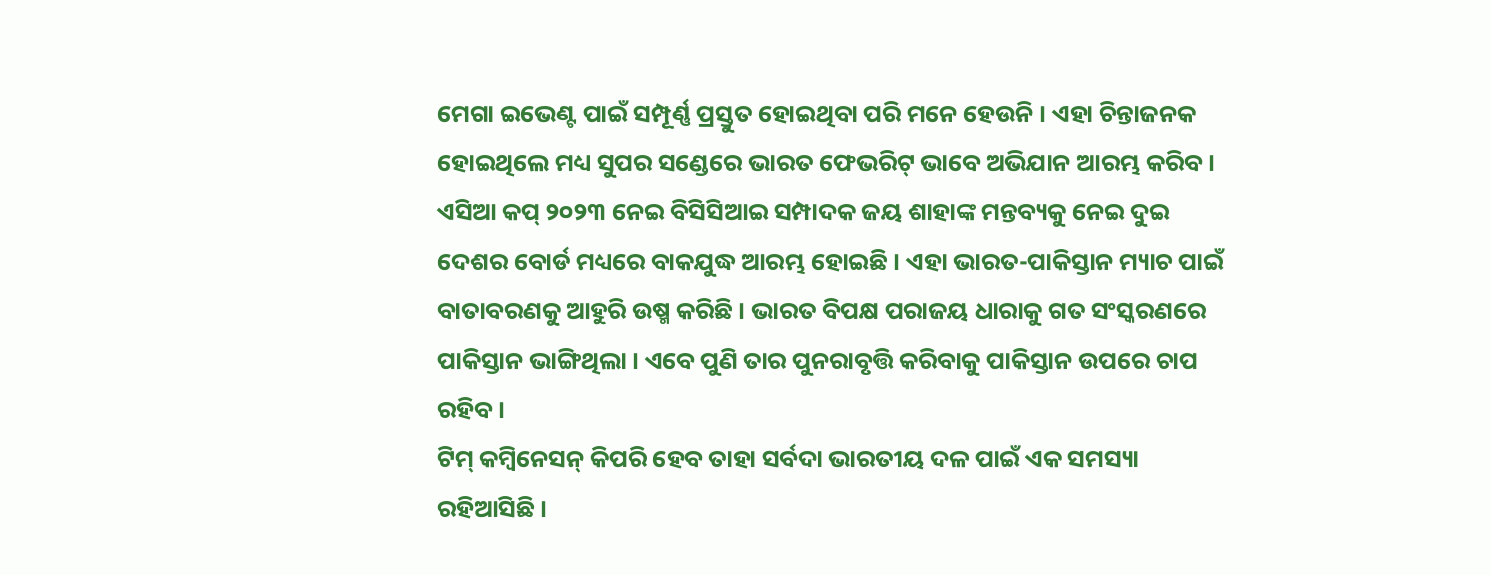ମେଗା ଇଭେଣ୍ଟ ପାଇଁ ସମ୍ପୂର୍ଣ୍ଣ ପ୍ରସ୍ତୁତ ହୋଇଥିବା ପରି ମନେ ହେଉନି । ଏହା ଚିନ୍ତାଜନକ ହୋଇଥିଲେ ମଧ୍ୟ ସୁପର ସଣ୍ଡେରେ ଭାରତ ଫେଭରିଟ୍ ଭାବେ ଅଭିଯାନ ଆରମ୍ଭ କରିବ ।
ଏସିଆ କପ୍ ୨୦୨୩ ନେଇ ବିସିସିଆଇ ସମ୍ପାଦକ ଜୟ ଶାହାଙ୍କ ମନ୍ତବ୍ୟକୁ ନେଇ ଦୁଇ ଦେଶର ବୋର୍ଡ ମଧ୍ୟରେ ବାକଯୁଦ୍ଧ ଆରମ୍ଭ ହୋଇଛି । ଏହା ଭାରତ-ପାକିସ୍ତାନ ମ୍ୟାଚ ପାଇଁ ବାତାବରଣକୁ ଆହୁରି ଉଷ୍ମ କରିଛି । ଭାରତ ବିପକ୍ଷ ପରାଜୟ ଧାରାକୁ ଗତ ସଂସ୍କରଣରେ ପାକିସ୍ତାନ ଭାଙ୍ଗିଥିଲା । ଏବେ ପୁଣି ତାର ପୁନରାବୃତ୍ତି କରିବାକୁ ପାକିସ୍ତାନ ଉପରେ ଚାପ ରହିବ ।
ଟିମ୍ କମ୍ବିନେସନ୍ କିପରି ହେବ ତାହା ସର୍ବଦା ଭାରତୀୟ ଦଳ ପାଇଁ ଏକ ସମସ୍ୟା ରହିଆସିଛି ।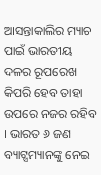ଆସନ୍ତାକାଲିର ମ୍ୟାଚ ପାଇଁ ଭାରତୀୟ ଦଳର ରୂପରେଖ କିପରି ହେବ ତାହା ଉପରେ ନଜର ରହିବ । ଭାରତ ୬ ଜଣ ବ୍ୟାଟ୍ସମ୍ୟାନଙ୍କୁ ନେଇ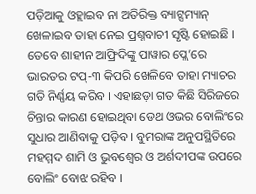ପଡ଼ିଆକୁ ଓହ୍ଲାଇବ ନା ଅତିରିକ୍ତ ବ୍ୟାଟ୍ସମ୍ୟାନ୍ ଖେଳାଇବ ତାହା ନେଇ ପ୍ରଶ୍ନବାଚୀ ସୃଷ୍ଟି ହୋଇଛି । ତେବେ ଶାହୀନ ଆଫ୍ରିଦିଙ୍କୁ ପାୱାର ପ୍ଲେ’ରେ ଭାରତର ଟପ୍-୩ କିପରି ଖେଳିବେ ତାହା ମ୍ୟାଚର ଗତି ନିର୍ଣ୍ଣୟ କରିବ । ଏହାଛଡ଼ା ଗତ କିଛି ସିରିଜରେ ଚିନ୍ତାର କାରଣ ହୋଇଥିବା ଡେଥ ଓଭର ବୋଲିଂରେ ସୁଧାର ଆଣିବାକୁ ପଡ଼ିବ । ବୁମରାଙ୍କ ଅନୁପସ୍ଥିତିରେ ମହମ୍ମଦ ଶାମି ଓ ଭୁବଶ୍ୱେର ଓ ଅର୍ଶଦୀପଙ୍କ ଉପରେ ବୋଲିଂ ବୋଝ ରହିବ ।